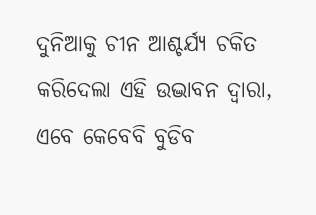ଦୁନିଆକୁ ଚୀନ ଆଶ୍ଚର୍ଯ୍ୟ ଚକିତ କରିଦେଲା ଏହି ଉଦ୍ଭାବନ ଦ୍ଵାରା, ଏବେ କେବେବି ବୁଡିବ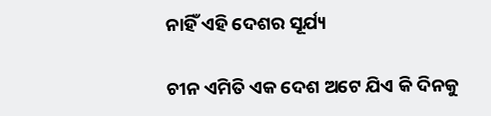ନାହିଁ ଏହି ଦେଶର ସୂର୍ଯ୍ୟ

ଚୀନ ଏମିତି ଏକ ଦେଶ ଅଟେ ଯିଏ କି ଦିନକୁ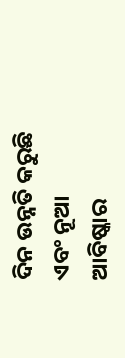ଦିନ ଉନ୍ନତି କରୁଛି ଏବଂ ନୂଆ ଆବିଷ୍କାର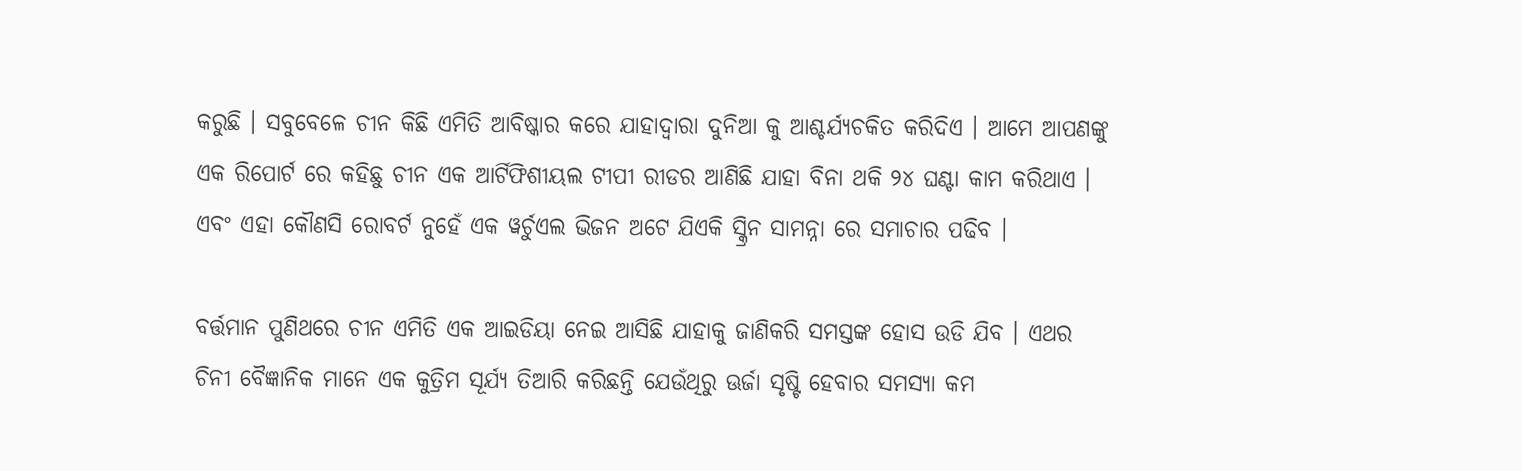କରୁଛି । ସବୁବେଳେ ଚୀନ କିଛି ଏମିତି ଆବିଷ୍କାର କରେ ଯାହାଦ୍ୱାରା ଦୁନିଆ କୁ ଆଶ୍ଚର୍ଯ୍ୟଚକିତ କରିଦିଏ । ଆମେ ଆପଣଙ୍କୁ ଏକ ରିପୋର୍ଟ ରେ କହିଛୁ ଚୀନ ଏକ ଆର୍ଟିଫିଶୀୟଲ ଟୀପୀ ରୀଡର ଆଣିଛି ଯାହା ବିନା ଥକି ୨୪ ଘଣ୍ଟା କାମ କରିଥାଏ । ଏବଂ ଏହା କୌଣସି ରୋବର୍ଟ ନୁହେଁ ଏକ ୱର୍ଚୁଏଲ ଭିଜନ ଅଟେ ଯିଏକି ସ୍କ୍ରିନ ସାମନ୍ନା ରେ ସମାଚାର ପଢିବ ।

ବର୍ତ୍ତମାନ ପୁଣିଥରେ ଚୀନ ଏମିତି ଏକ ଆଇଡିୟା ନେଇ ଆସିଛି ଯାହାକୁ ଜାଣିକରି ସମସ୍ତଙ୍କ ହୋସ ଉଡି ଯିବ । ଏଥର ଚିନୀ ବୈଜ୍ଞାନିକ ମାନେ ଏକ କୁତ୍ରିମ ସୂର୍ଯ୍ୟ ତିଆରି କରିଛନ୍ତି ଯେଉଁଥିରୁ ଊର୍ଜା ସୃଷ୍ଟି ହେବାର ସମସ୍ୟା କମ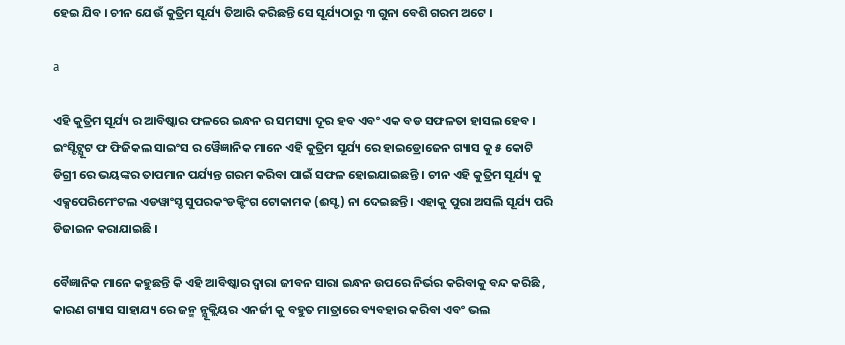ହେଇ ଯିବ । ଚୀନ ଯେଉଁ କୁତ୍ରିମ ସୂର୍ଯ୍ୟ ତିଆରି କରିଛନ୍ତି ସେ ସୂର୍ଯ୍ୟଠାରୁ ୩ ଗୁନା ବେଶି ଗରମ ଅଟେ ।

a

ଏହି କୁତ୍ରିମ ସୂର୍ଯ୍ୟ ର ଆବିଷ୍କାର ଫଳରେ ଇନ୍ଧନ ର ସମସ୍ୟା ଦୂର ହବ ଏବଂ ଏକ ବଡ ସଫଳତା ହାସଲ ହେବ । ଇଂସ୍ଟିଟ୍ଯୂଟ ଫ ଫିଜିକଲ ସାଇଂସ ର ୱୈଜ୍ଞାନିକ ମାନେ ଏହି କୁତ୍ରିମ ସୂର୍ଯ୍ୟ ରେ ହାଇଡ୍ରୋଜେନ ଗ୍ୟାସ କୁ ୫ କୋଟି ଡିଗ୍ରୀ ରେ ଭୟଙ୍କର ତାପମାନ ପର୍ଯ୍ୟନ୍ତ ଗରମ କରିବା ପାଇଁ ସଫଳ ହୋଇଯାଇଛନ୍ତି । ଚୀନ ଏହି କୁତ୍ରିମ ସୂର୍ଯ୍ୟ କୁ ଏକ୍ସପେରିମେଂଟଲ ଏଡୱାଂସ୍ଡ ସୁପରକଂଡକ୍ଟିଂଗ ଟୋକାମକ (ଈସ୍ଟ) ନା ଦେଇଛନ୍ତି । ଏହାକୁ ପୁରା ଅସଲି ସୂର୍ଯ୍ୟ ପରି ଡିଜାଇନ କରାଯାଇଛି ।

ବୈଜ୍ଞାନିକ ମାନେ କହୁଛନ୍ତି କି ଏହି ଆବିଷ୍କାର ଦ୍ଵାରା ଜୀବନ ସାରା ଇନ୍ଧନ ଉପରେ ନିର୍ଭର କରିବାକୁ ବନ୍ଦ କରିଛି , କାରଣ ଗ୍ୟାସ ସାହାଯ୍ୟ ରେ ଜନ୍ମ ନ୍ଯୂକ୍ଲିୟର ଏନର୍ଜୀ କୁ ବହୁତ ମାତ୍ରାରେ ବ୍ୟବହାର କରିବା ଏବଂ ଭଲ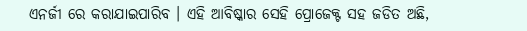ଏନର୍ଜୀ ରେ କରାଯାଇପାରିବ । ଏହି ଆବିଷ୍କାର ସେହି ପ୍ରୋଜେକ୍ଟ ସହ ଜଡିତ ଅଛି,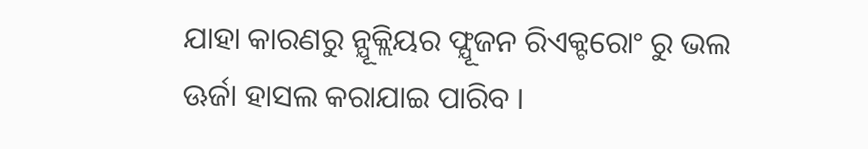ଯାହା କାରଣରୁ ନ୍ଯୂକ୍ଲିୟର ଫ୍ଯୂଜନ ରିଏକ୍ଟରୋଂ ରୁ ଭଲ ଊର୍ଜା ହାସଲ କରାଯାଇ ପାରିବ ।